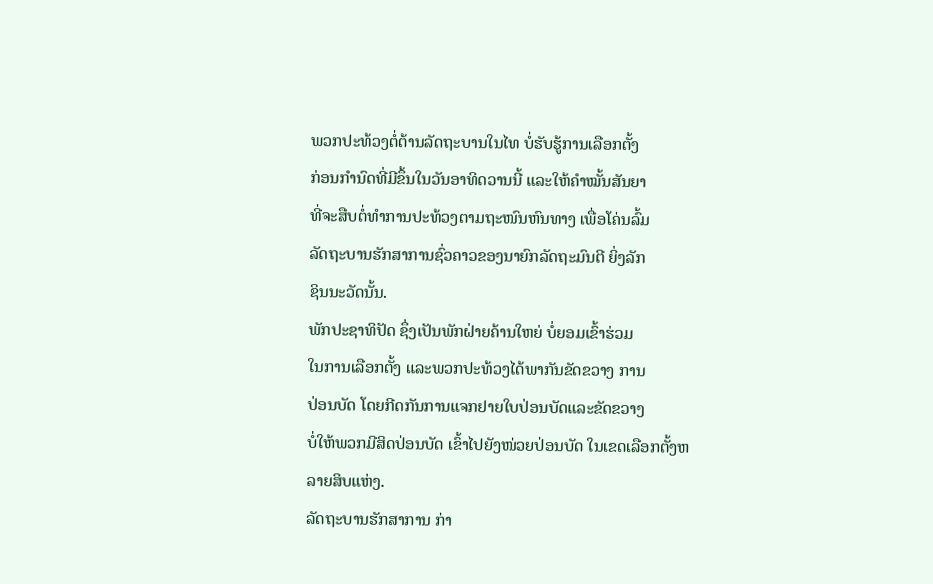ພວກປະທ້ວງຕໍ່ຕ້ານລັດຖະບານໃນໄທ ບໍ່ຮັບຮູ້ການເລືອກຕັ້ງ
ກ່ອນກຳນົດທີ່ມີຂຶ້ນໃນວັນອາທິດວານນີ້ ແລະໃຫ້ຄຳໝັ້ນສັນຍາ
ທີ່ຈະສືບຕໍ່ທຳການປະທ້ວງຕາມຖະໜົນຫົນທາງ ເພື່ອໂຄ່ນລົ້ມ
ລັດຖະບານຮັກສາການຊົ່ວຄາວຂອງນາຍົກລັດຖະມົນຕີ ຍິ່ງລັກ
ຊິນນະວັດນັ້ນ.
ພັກປະຊາທິປັດ ຊຶ່ງເປັນພັກຝ່າຍຄ້ານໃຫຍ່ ບໍ່ຍອມເຂົ້າຮ່ວມ
ໃນການເລືອກຕັ້ງ ແລະພວກປະທ້ວງໄດ້ພາກັນຂັດຂວາງ ການ
ປ່ອນບັດ ໂດຍກີດກັນການແຈກຢາຍໃບປ່ອນບັດແລະຂັດຂວາງ
ບໍ່ໃຫ້ພວກມີສິດປ່ອນບັດ ເຂົ້າໄປຍັງໜ່ວຍປ່ອນບັດ ໃນເຂດເລືອກຕັ້ງຫລາຍສິບແຫ່ງ.
ລັດຖະບານຮັກສາການ ກ່າ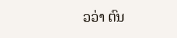ວວ່າ ຕົນ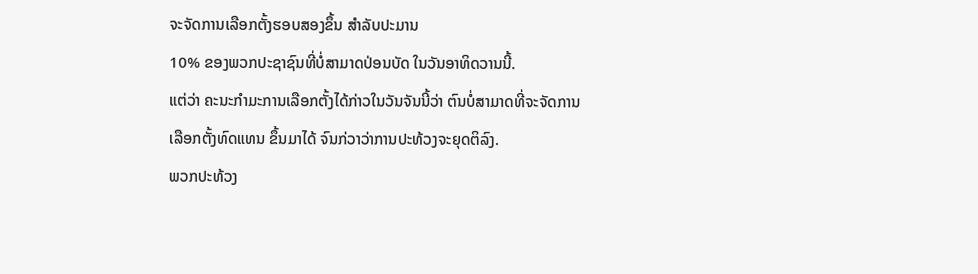ຈະຈັດການເລືອກຕັ້ງຮອບສອງຂຶ້ນ ສຳລັບປະມານ
10% ຂອງພວກປະຊາຊົນທີ່ບໍ່ສາມາດປ່ອນບັດ ໃນວັນອາທິດວານນີ້.
ແຕ່ວ່າ ຄະນະກໍາມະການເລືອກຕັ້ງໄດ້ກ່າວໃນວັນຈັນນີ້ວ່າ ຕົນບໍ່ສາມາດທີ່ຈະຈັດການ
ເລືອກຕັ້ງທົດແທນ ຂຶ້ນມາໄດ້ ຈົນກ່ວາວ່າການປະທ້ວງຈະຍຸດຕິລົງ.
ພວກປະທ້ວງ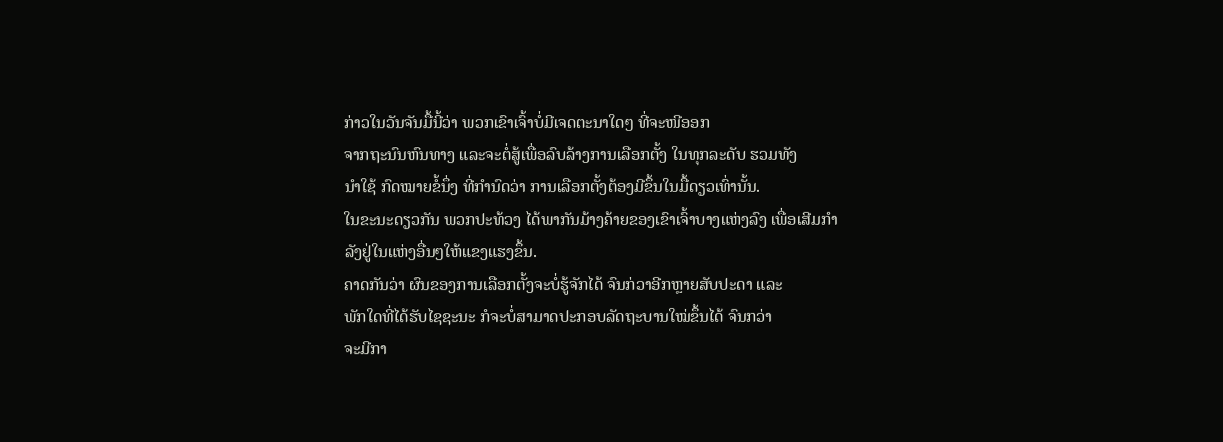ກ່າວໃນວັນຈັນມື້ນີ້ວ່າ ພວກເຂົາເຈົ້າບໍ່ມີເຈດຕະນາໃດໆ ທີ່ຈະໜີອອກ
ຈາກຖະນົນຫົນທາງ ແລະຈະຕໍ່ສູ້ເພື່ອລົບລ້າງການເລືອກຕັ້ງ ໃນທຸກລະດັບ ຮວມທັງ
ນຳໃຊ້ ກົດໝາຍຂໍ້ນຶ່ງ ທີ່ກຳນົດວ່າ ການເລືອກຕັ້ງຕ້ອງມີຂຶ້ນໃນມື້ດຽວເທົ່ານັ້ນ.
ໃນຂະນະດຽວກັນ ພວກປະທ້ວງ ໄດ້ພາກັນມ້າງຄ້າຍຂອງເຂົາເຈົ້າບາງແຫ່ງລົງ ເພື່ອເສີມກຳລັງຢູ່ໃນແຫ່ງອື່ນໆໃຫ້ແຂງແຮງຂຶ້ນ.
ຄາດກັນວ່າ ຜົນຂອງການເລືອກຕັ້ງຈະບໍ່ຮູ້ຈັກໄດ້ ຈົນກ່ວາອີກຫຼາຍສັບປະດາ ແລະ
ພັກໃດທີ່ໄດ້ຮັບໄຊຊະນະ ກໍຈະບໍ່ສາມາດປະກອບລັດຖະບານໃໝ່ຂຶ້ນໄດ້ ຈົນກວ່າ
ຈະມີກາ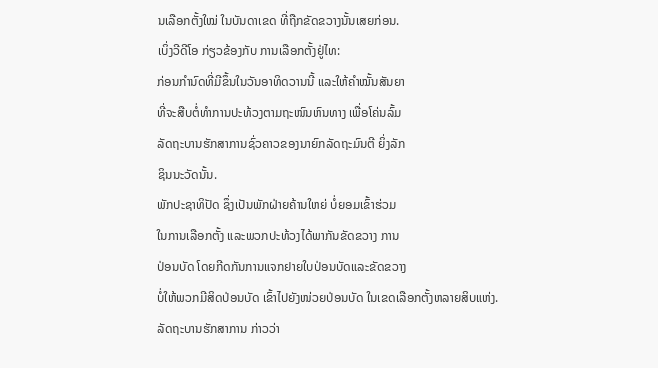ນເລືອກຕັ້ງໃໝ່ ໃນບັນດາເຂດ ທີ່ຖືກຂັດຂວາງນັ້ນເສຍກ່ອນ.
ເບິ່ງວີດີໂອ ກ່ຽວຂ້ອງກັບ ການເລືອກຕັ້ງຢູ່ໄທ:
ກ່ອນກຳນົດທີ່ມີຂຶ້ນໃນວັນອາທິດວານນີ້ ແລະໃຫ້ຄຳໝັ້ນສັນຍາ
ທີ່ຈະສືບຕໍ່ທຳການປະທ້ວງຕາມຖະໜົນຫົນທາງ ເພື່ອໂຄ່ນລົ້ມ
ລັດຖະບານຮັກສາການຊົ່ວຄາວຂອງນາຍົກລັດຖະມົນຕີ ຍິ່ງລັກ
ຊິນນະວັດນັ້ນ.
ພັກປະຊາທິປັດ ຊຶ່ງເປັນພັກຝ່າຍຄ້ານໃຫຍ່ ບໍ່ຍອມເຂົ້າຮ່ວມ
ໃນການເລືອກຕັ້ງ ແລະພວກປະທ້ວງໄດ້ພາກັນຂັດຂວາງ ການ
ປ່ອນບັດ ໂດຍກີດກັນການແຈກຢາຍໃບປ່ອນບັດແລະຂັດຂວາງ
ບໍ່ໃຫ້ພວກມີສິດປ່ອນບັດ ເຂົ້າໄປຍັງໜ່ວຍປ່ອນບັດ ໃນເຂດເລືອກຕັ້ງຫລາຍສິບແຫ່ງ.
ລັດຖະບານຮັກສາການ ກ່າວວ່າ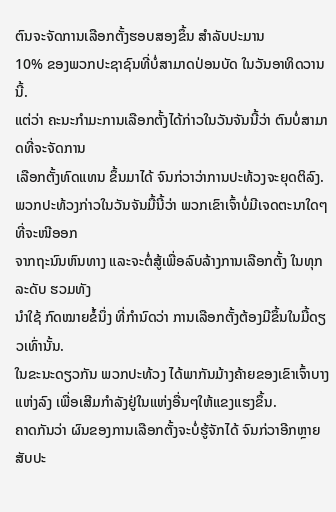ຕົນຈະຈັດການເລືອກຕັ້ງຮອບສອງຂຶ້ນ ສຳລັບປະມານ
10% ຂອງພວກປະຊາຊົນທີ່ບໍ່ສາມາດປ່ອນບັດ ໃນວັນອາທິດວານນີ້.
ແຕ່ວ່າ ຄະນະກໍາມະການເລືອກຕັ້ງໄດ້ກ່າວໃນວັນຈັນນີ້ວ່າ ຕົນບໍ່ສາມາດທີ່ຈະຈັດການ
ເລືອກຕັ້ງທົດແທນ ຂຶ້ນມາໄດ້ ຈົນກ່ວາວ່າການປະທ້ວງຈະຍຸດຕິລົງ.
ພວກປະທ້ວງກ່າວໃນວັນຈັນມື້ນີ້ວ່າ ພວກເຂົາເຈົ້າບໍ່ມີເຈດຕະນາໃດໆ ທີ່ຈະໜີອອກ
ຈາກຖະນົນຫົນທາງ ແລະຈະຕໍ່ສູ້ເພື່ອລົບລ້າງການເລືອກຕັ້ງ ໃນທຸກລະດັບ ຮວມທັງ
ນຳໃຊ້ ກົດໝາຍຂໍ້ນຶ່ງ ທີ່ກຳນົດວ່າ ການເລືອກຕັ້ງຕ້ອງມີຂຶ້ນໃນມື້ດຽວເທົ່ານັ້ນ.
ໃນຂະນະດຽວກັນ ພວກປະທ້ວງ ໄດ້ພາກັນມ້າງຄ້າຍຂອງເຂົາເຈົ້າບາງແຫ່ງລົງ ເພື່ອເສີມກຳລັງຢູ່ໃນແຫ່ງອື່ນໆໃຫ້ແຂງແຮງຂຶ້ນ.
ຄາດກັນວ່າ ຜົນຂອງການເລືອກຕັ້ງຈະບໍ່ຮູ້ຈັກໄດ້ ຈົນກ່ວາອີກຫຼາຍສັບປະ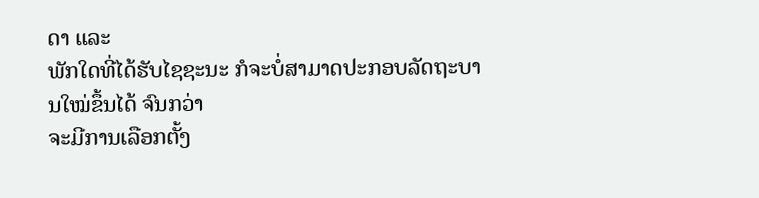ດາ ແລະ
ພັກໃດທີ່ໄດ້ຮັບໄຊຊະນະ ກໍຈະບໍ່ສາມາດປະກອບລັດຖະບານໃໝ່ຂຶ້ນໄດ້ ຈົນກວ່າ
ຈະມີການເລືອກຕັ້ງ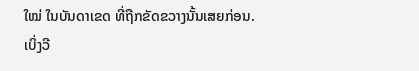ໃໝ່ ໃນບັນດາເຂດ ທີ່ຖືກຂັດຂວາງນັ້ນເສຍກ່ອນ.
ເບິ່ງວີ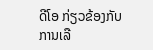ດີໂອ ກ່ຽວຂ້ອງກັບ ການເລື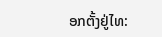ອກຕັ້ງຢູ່ໄທ: